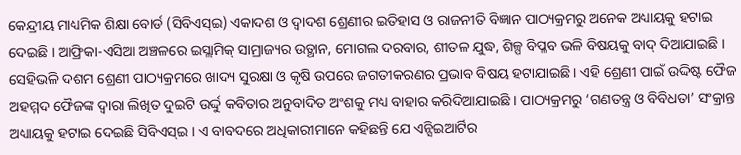କେନ୍ଦ୍ରୀୟ ମାଧ୍ୟମିକ ଶିକ୍ଷା ବୋର୍ଡ (ସିବିଏସ୍ଇ) ଏକାଦଶ ଓ ଦ୍ୱାଦଶ ଶ୍ରେଣୀର ଇତିହାସ ଓ ରାଜନୀତି ବିଜ୍ଞାନ ପାଠ୍ୟକ୍ରମରୁ ଅନେକ ଅଧ୍ୟାୟକୁ ହଟାଇ ଦେଇଛି । ଆଫ୍ରିକା-ଏସିଆ ଅଞ୍ଚଳରେ ଇସ୍ଲାମିକ୍ ସାମ୍ରାଜ୍ୟର ଉତ୍ଥାନ, ମୋଗଲ ଦରବାର, ଶୀତଳ ଯୁଦ୍ଧ, ଶିଳ୍ପ ବିପ୍ଳବ ଭଳି ବିଷୟକୁ ବାଦ୍ ଦିଆଯାଇଛି ।
ସେହିଭଳି ଦଶମ ଶ୍ରେଣୀ ପାଠ୍ୟକ୍ରମରେ ଖାଦ୍ୟ ସୁରକ୍ଷା ଓ କୃଷି ଉପରେ ଜଗତୀକରଣର ପ୍ରଭାବ ବିଷୟ ହଟାଯାଇଛି । ଏହି ଶ୍ରେଣୀ ପାଇଁ ଉଦ୍ଦିଷ୍ଟ ଫୈଜ ଅହମ୍ମଦ ଫୈଜଙ୍କ ଦ୍ୱାରା ଲିଖିତ ଦୁଇଟି ଉର୍ଦ୍ଦୁ କବିତାର ଅନୁବାଦିତ ଅଂଶକୁ ମଧ୍ୟ ବାହାର କରିଦିଆଯାଇଛି । ପାଠ୍ୟକ୍ରମରୁ ‘ଗଣତନ୍ତ୍ର ଓ ବିବିଧତା’ ସଂକ୍ରାନ୍ତ ଅଧ୍ୟାୟକୁ ହଟାଇ ଦେଇଛି ସିବିଏସ୍ଇ । ଏ ବାବଦରେ ଅଧିକାରୀମାନେ କହିଛନ୍ତି ଯେ ଏନ୍ସିଇଆର୍ଟିର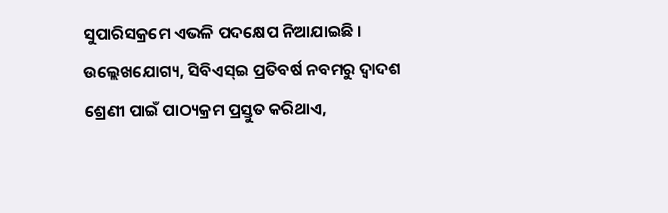ସୁପାରିସକ୍ରମେ ଏଭଳି ପଦକ୍ଷେପ ନିଆଯାଇଛି ।
ଉଲ୍ଲେଖଯୋଗ୍ୟ, ସିବିଏସ୍ଇ ପ୍ରତିବର୍ଷ ନବମରୁ ଦ୍ୱାଦଶ ଶ୍ରେଣୀ ପାଇଁ ପାଠ୍ୟକ୍ରମ ପ୍ରସ୍ତୁତ କରିଥାଏ,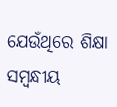ଯେଉଁଥିରେ ଶିକ୍ଷା ସମ୍ବନ୍ଧୀୟ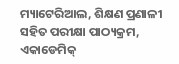ମ୍ୟାଟେରିଆଲ, ଶିକ୍ଷଣ ପ୍ରଣାଳୀ ସହିତ ପରୀକ୍ଷା ପାଠ୍ୟକ୍ରମ, ଏକାଡେମିକ୍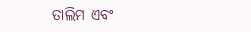ତାଲିମ ଏବଂ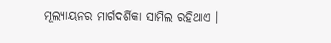ମୂଲ୍ୟାୟନର ମାର୍ଗଦର୍ଶିକା ସାମିଲ ରହିଥାଏ ।